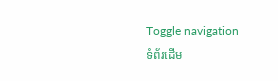Toggle navigation
ទំព័រដើម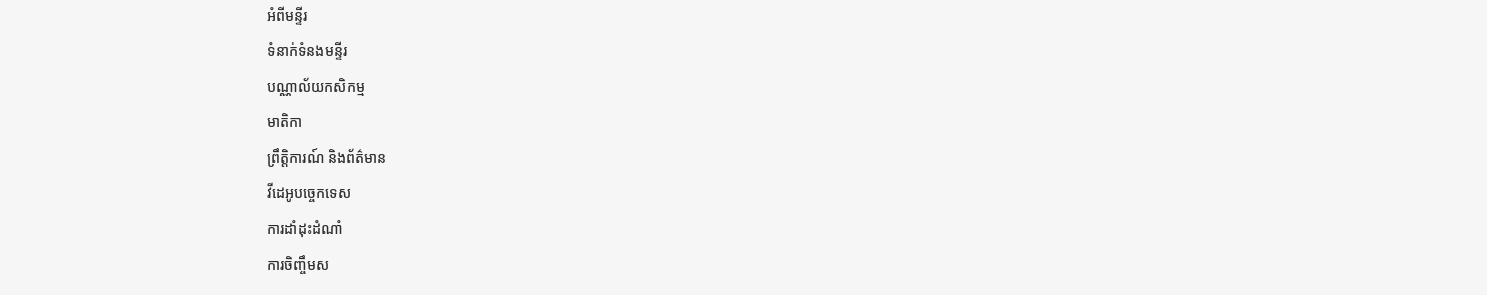អំពីមន្ទីរ
ទំនាក់ទំនងមន្ទីរ
បណ្ណាល័យកសិកម្ម
មាតិកា
ព្រឹត្តិការណ៍ និងព័ត៌មាន
វីដេអូបច្ចេកទេស
ការដាំដុះដំណាំ
ការចិញ្ចឹមស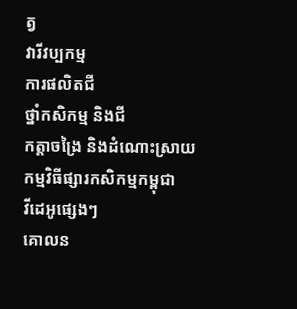ត្វ
វារីវប្បកម្ម
ការផលិតជី
ថ្នាំកសិកម្ម និងជី
កត្តាចង្រៃ និងដំណោះស្រាយ
កម្មវិធីផ្សារកសិកម្មកម្ពុជា
វីដេអូផ្សេងៗ
គោលន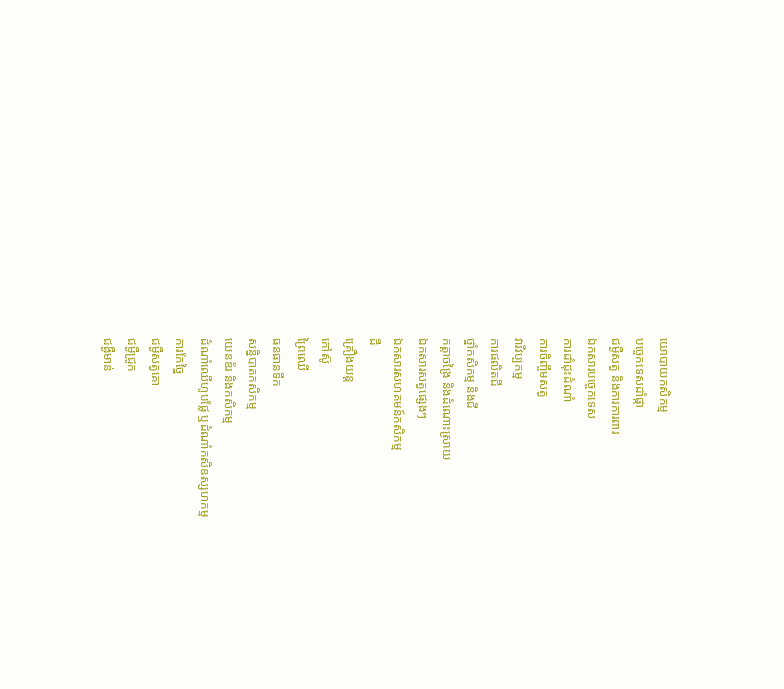យោបាយកសិកម្ម
បច្ចេកទេសដាំផ្កា
ជម្ងឺសត្វ និងការការពារ
ឯកសារបច្ចេកទេស
ការដាំដុះដំណាំ
ការចិញ្ចឹមសត្វ
វារីវប្បកម្ម
ការផលិតជី
ថ្នាំកសិកម្ម និងជី
កត្តាចង្រៃ និងដំណោះស្រាយ
ឯកសារសត្វផ្សេងៗ
ឯកសារសហគមន៍កសិកម្ម
ដី
គ្រឿងយន្ត
កៅស៊ូ
ព្រៃឈើ
ធនធានទឹក
សន្និបាតកសិកម្ម
យេនឌ័រ និងកសិកម្ម
ដំណាំឈើហូបផ្លែ ឬដំណាំកសិឧស្សហកម្ម
ការកែច្នៃ
ជម្ងឺសត្វគោ
ជម្ងឺជ្រូក
ជង្ងឺមាន់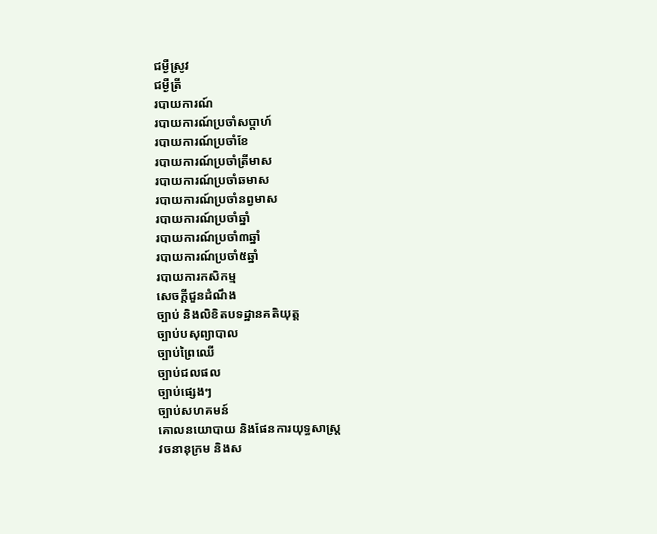ជម្ងឺស្រូវ
ជម្ងឺត្រី
របាយការណ៍
របាយការណ៍ប្រចាំសប្តាហ៍
របាយការណ៍ប្រចាំខែ
របាយការណ៍ប្រចាំត្រីមាស
របាយការណ៍ប្រចាំឆមាស
របាយការណ៍ប្រចាំនព្វមាស
របាយការណ៍ប្រចាំឆ្នាំ
របាយការណ៍ប្រចាំ៣ឆ្នាំ
របាយការណ៍ប្រចាំ៥ឆ្នាំ
របាយការកសិកម្ម
សេចក្តីជួនដំណឹង
ច្បាប់ និងលិខិតបទដ្ឋានគតិយុត្ត
ច្បាប់បសុព្យាបាល
ច្បាប់ព្រៃឈើ
ច្បាប់ជលផល
ច្បាប់ផ្សេងៗ
ច្បាប់សហគមន៍
គោលនយោបាយ និងផែនការយុទ្ធសាស្រ្ត
វចនានុក្រម និងស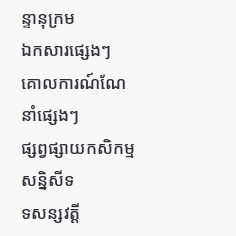ន្ទានុក្រម
ឯកសារផ្សេងៗ
គោលការណ៍ណែនាំផ្សេងៗ
ផ្សព្វផ្សាយកសិកម្ម
សន្និសីទ
ទសន្សវត្តី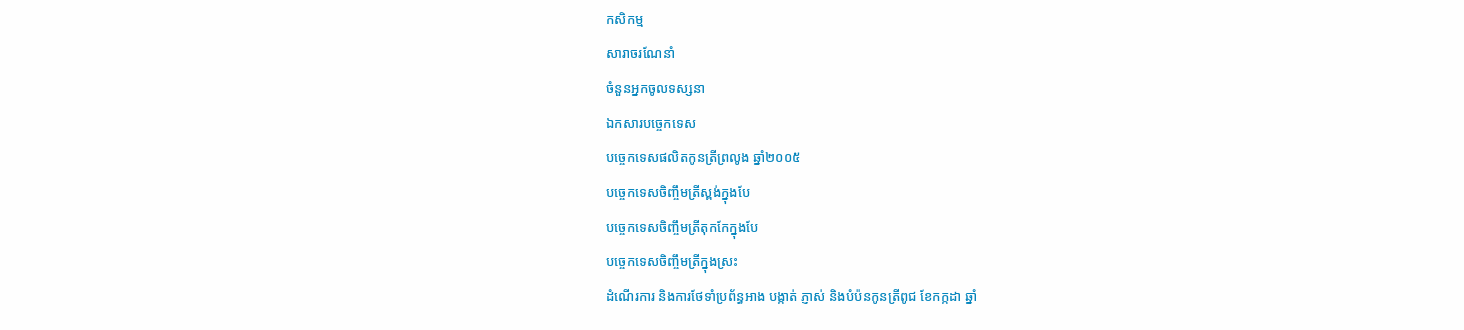កសិកម្ម
សារាចរណែនាំ
ចំនួនអ្នកចូលទស្សនា
ឯកសារបច្ចេកទេស
បច្ចេកទេសផលិតកូនត្រីព្រលូង ឆ្នាំ២០០៥
បច្ចេកទេសចិញ្ចឹមត្រីស្ពង់ក្នុងបែ
បច្ចេកទេសចិញ្ចឹមត្រីតុកកែក្នុងបែ
បច្ចេកទេសចិញ្ចឹមត្រីក្នុងស្រះ
ដំណើរការ និងការថែទាំប្រព័ន្ធអាង បង្កាត់ ភ្ញាស់ និងបំប៉នកូនត្រីពូជ ខែកក្កដា ឆ្នាំ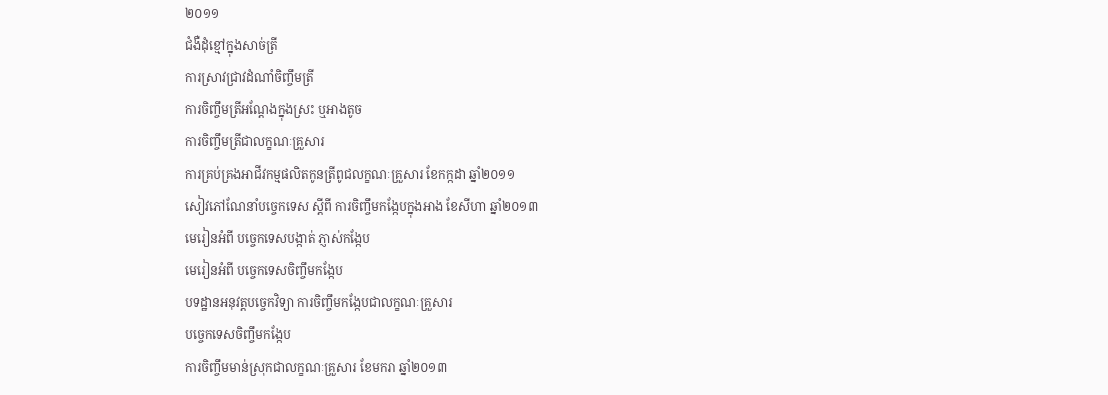២០១១
ជំងឺដុំខ្មៅក្នុងសាច់ត្រី
ការស្រាវជ្រាវដំណាំចិញ្ចឹមត្រី
ការចិញ្ចឹមត្រីអណ្តែងក្នុងស្រះ ឬអាងតូច
ការចិញ្ចឹមត្រីជាលក្ខណៈគ្រួសារ
ការគ្រប់គ្រងអាជីវកម្មផលិតកូនត្រីពូជលក្ខណៈគ្រួសារ ខែកក្កដា ឆ្នាំ២០១១
សៀវភៅណែនាំបច្ចេកទេស សី្តពី ការចិញ្ចឹមកង្កែបក្នុងអាង ខែសីហា ឆ្នាំ២០១៣
មេរៀនអំពី បច្ចេកទេសបង្កាត់ ភ្ញាស់កង្កែប
មេរៀនអំពី បច្ចេកទេសចិញ្ចឹមកង្កែប
បទដ្ឋានអនុវត្តបច្ចេកវិទ្យា ការចិញ្ចឹមកង្កែបជាលក្ខណៈគ្រួសារ
បច្ចេកទេសចិញ្ចឹមកង្កែប
ការចិញ្ចឹមមាន់ស្រុកជាលក្ខណៈគ្រួសារ ខែមករា ឆ្នាំ២០១៣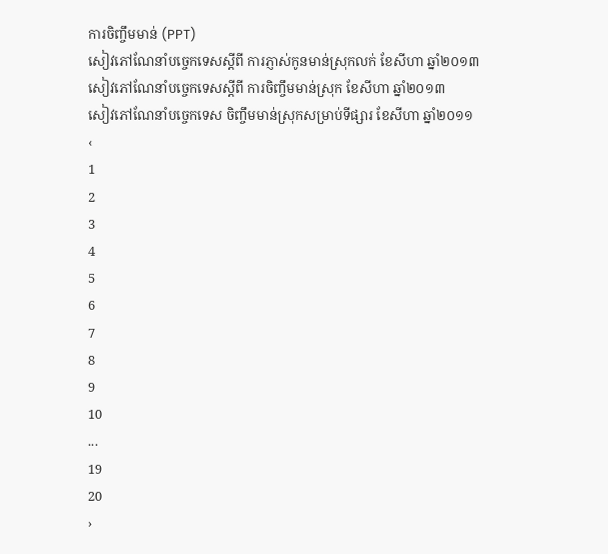ការចិញ្ចឹមមាន់ (PPT)
សៀវភៅណែនាំបច្ចេកទេសស្តីពី ការភ្ញាស់កូនមាន់ស្រុកលក់ ខែសីហា ឆ្នាំ២០១៣
សៀវភៅណែនាំបច្ចេកទេសស្តីពី ការចិញ្ចឹមមាន់ស្រុក ខែសីហា ឆ្នាំ២០១៣
សៀវភៅណែនាំបច្ចេកទេស ចិញ្ចឹមមាន់ស្រុកសម្រាប់ទីផ្សារ ខែសីហា ឆ្នាំ២០១១
‹
1
2
3
4
5
6
7
8
9
10
...
19
20
›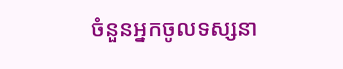ចំនួនអ្នកចូលទស្សនា